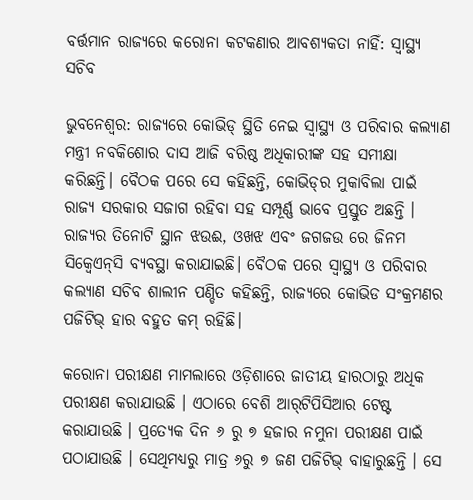ବର୍ତ୍ତମାନ ରାଜ୍ୟରେ କରୋନା କଟକଣାର ଆବଶ୍ୟକତା ନାହିଁ: ସ୍ୱାସ୍ଥ୍ୟ ସଚିବ

ଭୁବନେଶ୍ୱର: ରାଜ୍ୟରେ କୋଭିଡ୍‍ ସ୍ଥିତି ନେଇ ସ୍ୱାସ୍ଥ୍ୟ ଓ ପରିବାର କଲ୍ୟାଣ ମନ୍ତ୍ରୀ ନବକିଶୋର ଦାସ ଆଜି ବରିଷ୍ଠ ଅଧିକାରୀଙ୍କ ସହ ସମୀକ୍ଷା କରିଛନ୍ତି। ବୈଠକ ପରେ ସେ କହିଛନ୍ତି, କୋଭିଡ୍‍ର ମୁକାବିଲା ପାଇଁ ରାଜ୍ୟ ସରକାର ସଜାଗ ରହିବା ସହ ସମ୍ପୂର୍ଣ୍ଣ ଭାବେ ପ୍ରସ୍ତୁତ ଅଛନ୍ତି । ରାଜ୍ୟର ତିନୋଟି ସ୍ଥାନ ଝଉଈ, ଓଖଝ ଏବଂ ଜଗଜଉ ରେ ଜିନମ ସିକ୍ୱେଏନ୍‍ସି ବ୍ୟବସ୍ଥା କରାଯାଇଛି। ବୈଠକ ପରେ ସ୍ୱାସ୍ଥ୍ୟ ଓ ପରିବାର କଲ୍ୟାଣ ସଚିବ ଶାଲୀନ ପଣ୍ଡିତ କହିଛନ୍ତି, ରାଜ୍ୟରେ କୋଭିଡ ସଂକ୍ରମଣର ପଜିଟିଭ୍‍ ହାର ବହୁତ କମ୍‍ ରହିଛି।

କରୋନା ପରୀକ୍ଷଣ ମାମଲାରେ ଓଡ଼ିଶାରେ ଜାତୀୟ ହାରଠାରୁ ଅଧିକ ପରୀକ୍ଷଣ କରାଯାଉଛି । ଏଠାରେ ବେଶି ଆର୍‍ଟିପିସିଆର ଟେଷ୍ଟ କରାଯାଉଛି । ପ୍ରତ୍ୟେକ ଦିନ ୬ ରୁ ୭ ହଜାର ନମୁନା ପରୀକ୍ଷଣ ପାଇଁ ପଠାଯାଉଛି । ସେଥିମଧ୍ୟରୁ ମାତ୍ର ୬ରୁ ୭ ଜଣ ପଜିଟିଭ୍‍ ବାହାରୁଛନ୍ତି । ସେ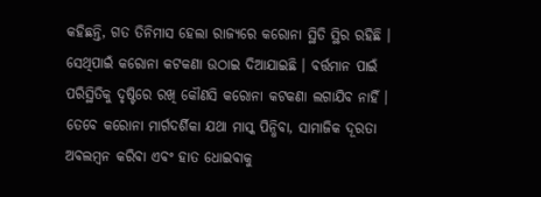କହିଛନ୍ତି, ଗତ ତିନିମାସ ହେଲା ରାଜ୍ୟରେ କରୋନା ସ୍ଥିତି ସ୍ଥିର ରହିଛି । ସେଥିପାଇଁ କରୋନା କଟକଣା ଉଠାଇ ଦିଆଯାଇଛି । ବର୍ତ୍ତମାନ ପାଇଁ ପରିସ୍ଥିତିକୁ ଦୃଷ୍ଟିରେ ରଖି କୌଣସି କରୋନା କଟକଣା ଲଗାଯିବ ନାହିଁ । ତେବେ କରୋନା ମାର୍ଗଦର୍ଶିକା ଯଥା ମାସ୍କ ପିନ୍ଧିବା, ସାମାଜିକ ଦୂରତା ଅବଲମ୍ବନ କରିବା ଏବଂ ହାତ ଧୋଇବାକୁ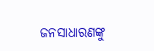ଜନସାଧାରଣଙ୍କୁ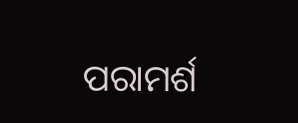ପରାମର୍ଶ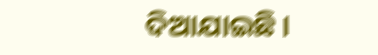ଦିଆଯାଇଛି ।